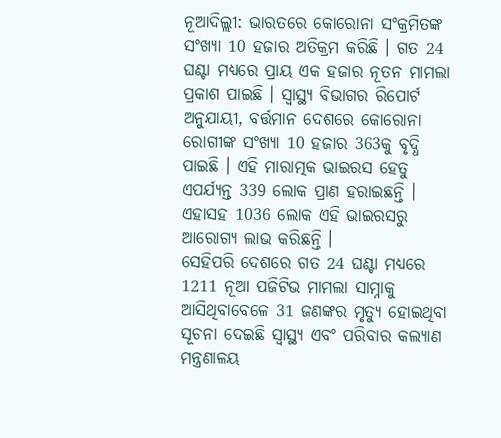ନୂଆଦିଲ୍ଲୀ: ଭାରତରେ କୋରୋନା ସଂକ୍ରମିତଙ୍କ ସଂଖ୍ୟା 10 ହଜାର ଅତିକ୍ରମ କରିଛି । ଗତ 24 ଘଣ୍ଟା ମଧ୍ୟରେ ପ୍ରାୟ ଏକ ହଜାର ନୂତନ ମାମଲା ପ୍ରକାଶ ପାଇଛି । ସ୍ୱାସ୍ଥ୍ୟ ବିଭାଗର ରିପୋର୍ଟ ଅନୁଯାୟୀ, ବର୍ତ୍ତମାନ ଦେଶରେ କୋରୋନା ରୋଗୀଙ୍କ ସଂଖ୍ୟା 10 ହଜାର 363କୁ ବୃଦ୍ଧି ପାଇଛି । ଏହି ମାରାତ୍ମକ ଭାଇରସ ହେତୁ ଏପର୍ଯ୍ୟନ୍ତ 339 ଲୋକ ପ୍ରାଣ ହରାଇଛନ୍ତି । ଏହାସହ 1036 ଲୋକ ଏହି ଭାଇରସରୁ ଆରୋଗ୍ୟ ଲାଭ କରିଛନ୍ତି ।
ସେହିପରି ଦେଶରେ ଗତ 24 ଘଣ୍ଟା ମଧ୍ୟରେ 1211 ନୂଆ ପଜିଟିଭ ମାମଲା ସାମ୍ନାକୁ ଆସିଥିବାବେଳେ 31 ଜଣଙ୍କର ମୃତ୍ୟୁ ହୋଇଥିବା ସୂଚନା ଦେଇଛି ସ୍ୱାସ୍ଥ୍ୟ ଏବଂ ପରିବାର କଲ୍ୟାଣ ମନ୍ତ୍ରଣାଳୟ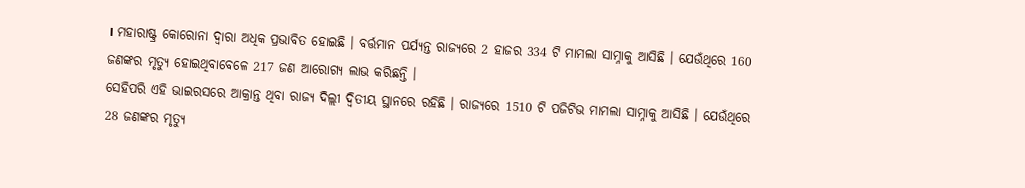। ମହାରାଷ୍ଟ୍ର କୋରୋନା ଦ୍ୱାରା ଅଧିକ ପ୍ରଭାବିତ ହୋଇଛି । ବର୍ତ୍ତମାନ ପର୍ଯ୍ୟନ୍ତ ରାଜ୍ୟରେ 2 ହାଜର 334 ଟି ମାମଲା ସାମ୍ନାକୁ ଆସିଛି । ଯେଉଁଥିରେ 160 ଜଣଙ୍କର ମୃତ୍ୟୁ ହୋଇଥିବାବେଳେ 217 ଜଣ ଆରୋଗ୍ୟ ଲାଭ କରିଛନ୍ତି ।
ସେହିପରି ଏହି ଭାଇରସରେ ଆକ୍ରାନ୍ତ ଥିବା ରାଜ୍ୟ ଦିଲ୍ଲୀ ଦ୍ୱିତୀୟ ସ୍ଥାନରେ ରହିଛି । ରାଜ୍ୟରେ 1510 ଟି ପଜିଟିଭ ମାମଲା ସାମ୍ନାକୁ ଆସିଛି । ଯେଉଁଥିରେ 28 ଜଣଙ୍କର ମୃତ୍ୟୁ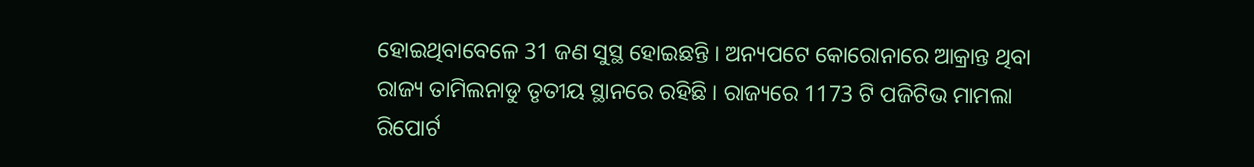ହୋଇଥିବାବେଳେ 31 ଜଣ ସୁସ୍ଥ ହୋଇଛନ୍ତି । ଅନ୍ୟପଟେ କୋରୋନାରେ ଆକ୍ରାନ୍ତ ଥିବା ରାଜ୍ୟ ତାମିଲନାଡୁ ତୃତୀୟ ସ୍ଥାନରେ ରହିଛି । ରାଜ୍ୟରେ 1173 ଟି ପଜିଟିଭ ମାମଲା ରିପୋର୍ଟ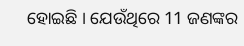ହୋଇଛି । ଯେଉଁଥିରେ 11 ଜଣଙ୍କର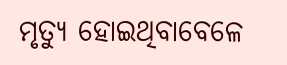ମୃତ୍ୟୁ ହୋଇଥିବାବେଳେ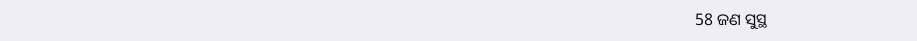58 ଜଣ ସୁସ୍ଥ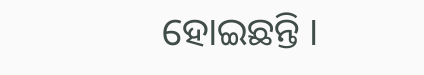ହୋଇଛନ୍ତି ।